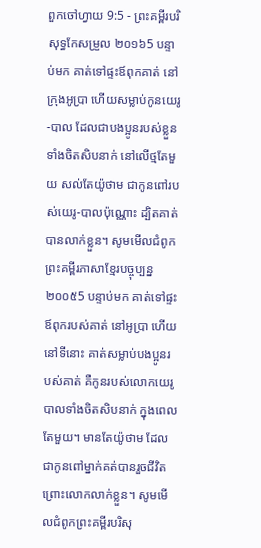ពួកចៅហ្វាយ 9:5 - ព្រះគម្ពីរបរិសុទ្ធកែសម្រួល ២០១៦5 បន្ទាប់មក គាត់ទៅផ្ទះឪពុកគាត់ នៅក្រុងអូប្រា ហើយសម្លាប់កូនយេរូ-បាល ដែលជាបងប្អូនរបស់ខ្លួនទាំងចិតសិបនាក់ នៅលើថ្មតែមួយ សល់តែយ៉ូថាម ជាកូនពៅរបស់យេរូ-បាលប៉ុណ្ណោះ ដ្បិតគាត់បានលាក់ខ្លួន។ សូមមើលជំពូកព្រះគម្ពីរភាសាខ្មែរបច្ចុប្បន្ន ២០០៥5 បន្ទាប់មក គាត់ទៅផ្ទះឪពុករបស់គាត់ នៅអូប្រា ហើយនៅទីនោះ គាត់សម្លាប់បងប្អូនរបស់គាត់ គឺកូនរបស់លោកយេរូបាលទាំងចិតសិបនាក់ ក្នុងពេលតែមួយ។ មានតែយ៉ូថាម ដែលជាកូនពៅម្នាក់គត់បានរួចជីវិត ព្រោះលោកលាក់ខ្លួន។ សូមមើលជំពូកព្រះគម្ពីរបរិសុ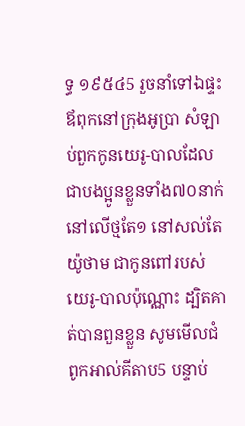ទ្ធ ១៩៥៤5 រួចនាំទៅឯផ្ទះឪពុកនៅក្រុងអូប្រា សំឡាប់ពួកកូនយេរូ-បាលដែលជាបងប្អូនខ្លួនទាំង៧០នាក់ នៅលើថ្មតែ១ នៅសល់តែយ៉ូថាម ជាកូនពៅរបស់យេរូ-បាលប៉ុណ្ណោះ ដ្បិតគាត់បានពួនខ្លួន សូមមើលជំពូកអាល់គីតាប5 បន្ទាប់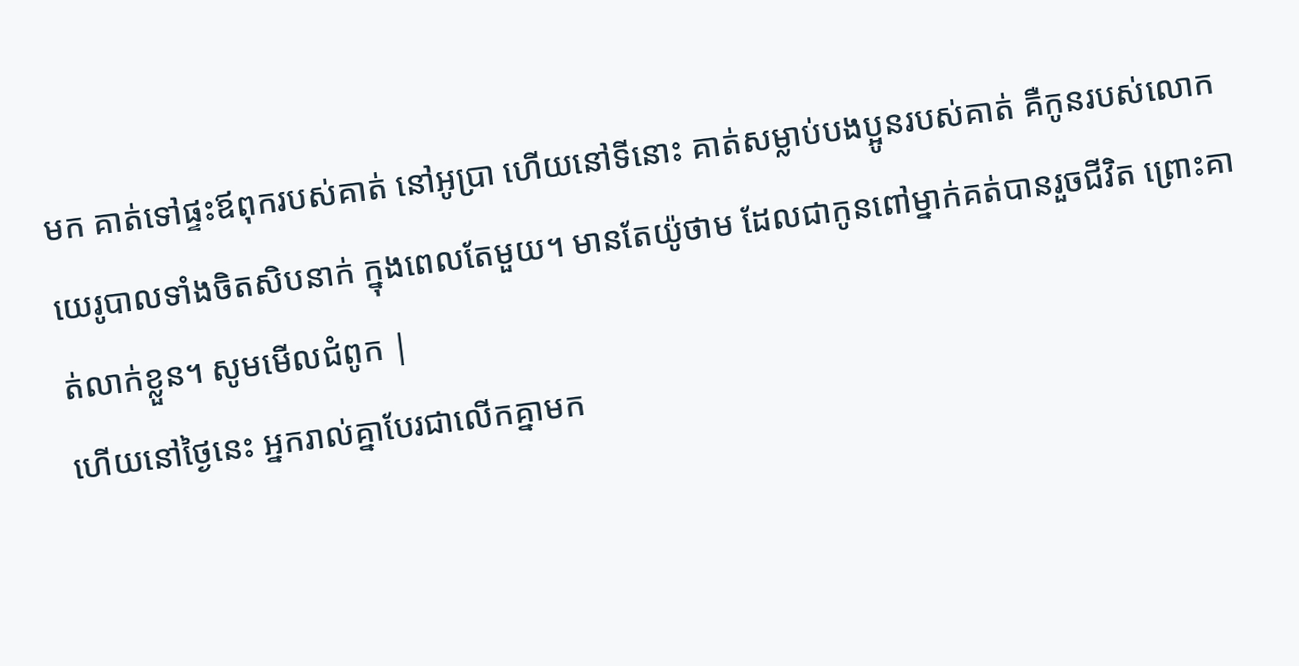មក គាត់ទៅផ្ទះឪពុករបស់គាត់ នៅអូប្រា ហើយនៅទីនោះ គាត់សម្លាប់បងប្អូនរបស់គាត់ គឺកូនរបស់លោកយេរូបាលទាំងចិតសិបនាក់ ក្នុងពេលតែមួយ។ មានតែយ៉ូថាម ដែលជាកូនពៅម្នាក់គត់បានរួចជីវិត ព្រោះគាត់លាក់ខ្លួន។ សូមមើលជំពូក |
ហើយនៅថ្ងៃនេះ អ្នករាល់គ្នាបែរជាលើកគ្នាមក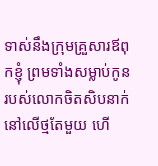ទាស់នឹងក្រុមគ្រួសារឪពុកខ្ញុំ ព្រមទាំងសម្លាប់កូនរបស់លោកចិតសិបនាក់ នៅលើថ្មតែមួយ ហើ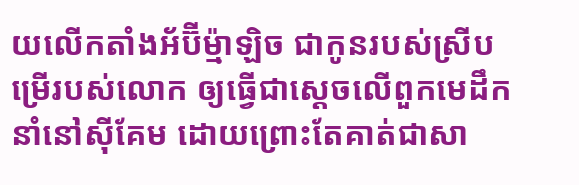យលើកតាំងអ័ប៊ីម៉្មាឡិច ជាកូនរបស់ស្រីបម្រើរបស់លោក ឲ្យធ្វើជាស្តេចលើពួកមេដឹកនាំនៅស៊ីគែម ដោយព្រោះតែគាត់ជាសា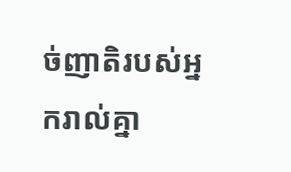ច់ញាតិរបស់អ្នករាល់គ្នា